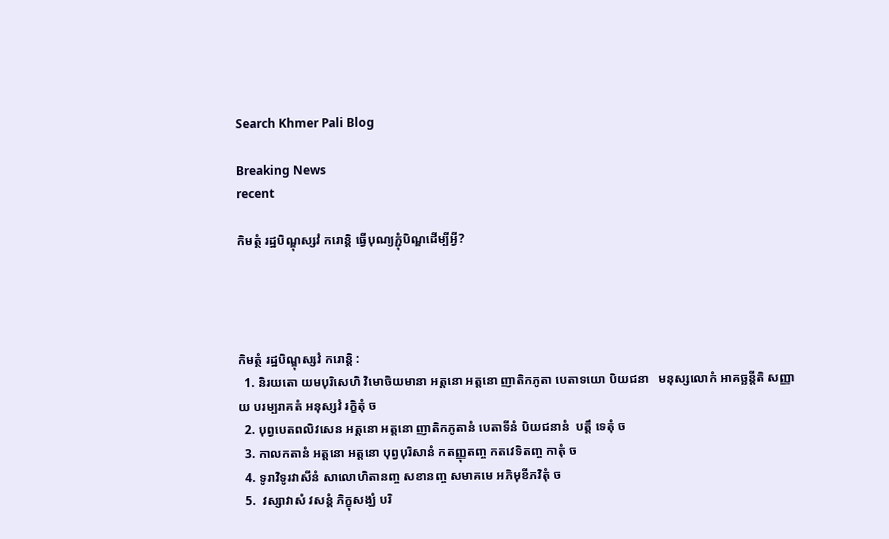Search Khmer Pali Blog

Breaking News
recent

កិមត្ថំ រដ្ឋបិណ្ឌុស្សវំ ករោន្តិ ធ្វើបុណ្យភ្ជុំបិណ្ឌដើម្បីអ្វី?




កិមត្ថំ រដ្ឋបិណ្ឌុស្សវំ ករោន្តិ :
  1. និរយតោ យមបុរិសេហិ វិមោចិយមានា អត្តនោ អត្តនោ ញាតិកភូតា បេតាទយោ បិយជនា   មនុស្សលោកំ អាគច្ឆន្តីតិ សញ្ញាយ បរម្បរាគតំ អនុស្សវំ រក្ខិតុំ ច
  2. បុព្វបេតពលិវសេន អត្តនោ អត្តនោ ញាតិកភូតានំ បេតាទីនំ បិយជនានំ  បត្តឹ ទេតុំ ច
  3. កាលកតានំ អត្តនោ អត្តនោ បុព្វបុរិសានំ កតញ្ញុតញ្ច កតវេទិតញ្ច កាតុំ ច
  4. ទូរាវិទូរវាសីនំ សាលោហិតានញ្ច សខានញ្ច សមាគមេ អភិមុខីភវិតុំ ច
  5.  វស្សាវាសំ វសន្តំ ភិក្ខុសង្ឃំ បរិ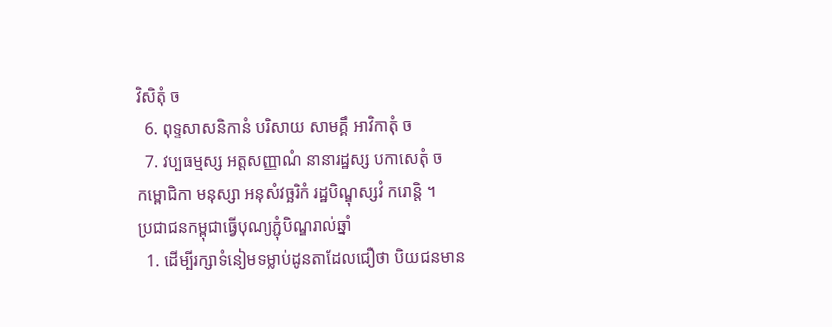វិសិតុំ ច
  6. ពុទ្ទសាសនិកានំ បរិសាយ សាមគ្គឹ អាវិកាតុំ ច
  7. វប្បធម្មស្ស អត្តសញ្ញាណំ នានារដ្ឋស្ស បកាសេតុំ ច
កម្ពោជិកា មនុស្សា អនុសំវច្ឆរិកំ រដ្ឋបិណ្ឌុស្សវំ ករោន្តិ ។
ប្រជាជនកម្ពុជាធ្វើបុណ្យភ្ជុំបិណ្ឌរាល់ឆ្នាំ
  1. ដើម្បីរក្សាទំនៀមទម្លាប់ដូនតាដែលជឿថា បិយជនមាន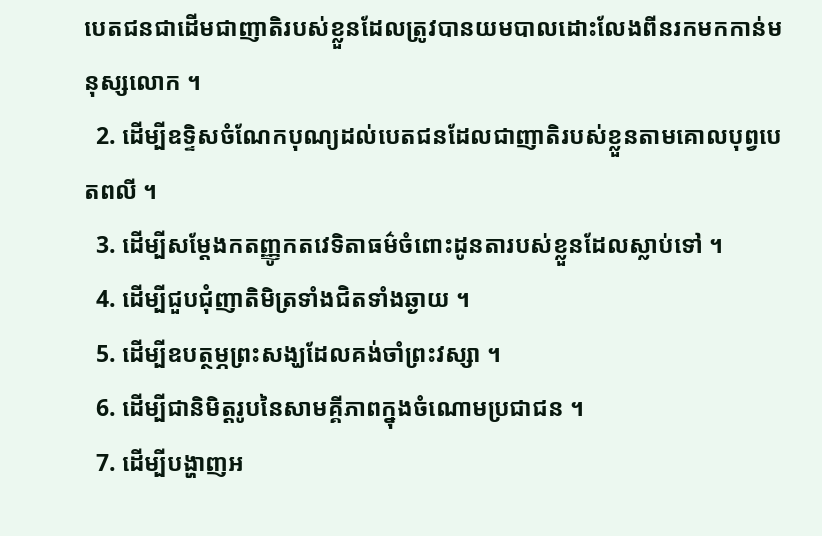បេតជនជាដើមជាញាតិរបស់ខ្លួនដែលត្រូវបានយមបាលដោះលែងពីនរកមកកាន់មនុស្សលោក ។
  2. ដើម្បីឧទ្ទិសចំណែកបុណ្យដល់បេតជនដែលជាញាតិរបស់ខ្លួនតាមគោលបុព្វបេតពលី ។
  3. ដើម្បីសម្តែងកតញ្ញូកតវេទិតាធម៌ចំពោះដូនតារបស់ខ្លួនដែលស្លាប់ទៅ ។
  4. ដើម្បីជួបជុំញាតិមិត្រទាំងជិតទាំងឆ្ងាយ ។
  5. ដើម្បីឧបត្ថម្ភព្រះសង្ឃដែលគង់ចាំព្រះវស្សា ។
  6. ដើម្បីជានិមិត្តរូបនៃសាមគ្គីភាពក្នុងចំណោមប្រជាជន ។
  7. ដើម្បីបង្ហាញអ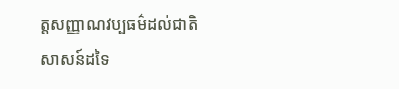ត្តសញ្ញាណវប្បធម៌ដល់ជាតិសាសន៍ដទៃ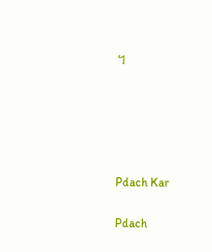។





Pdach Kar

Pdach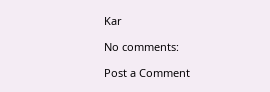Kar

No comments:

Post a Comment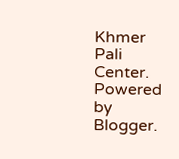Khmer Pali Center. Powered by Blogger.